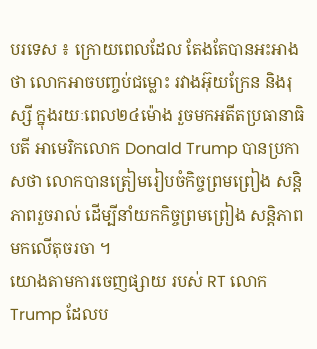បរទេស ៖ ក្រោយពេលដែល តែងតែបានអះអាងថា លោកអាចបញ្ចប់ជម្លោះ រវាងអ៊ុយក្រែន និងរុស្សី ក្នុងរយៈពេល២៤ម៉ោង រួចមកអតីតប្រធានាធិបតី អាមេរិកលោក Donald Trump បានប្រកាសថា លោកបានត្រៀមរៀបចំកិច្ចព្រមព្រៀង សន្តិភាពរួចរាល់ ដើម្បីនាំយកកិច្ចព្រមព្រៀង សន្តិភាពមកលើតុចរចា ។
យោងតាមការចេញផ្សាយ របស់ RT លោក Trump ដែលប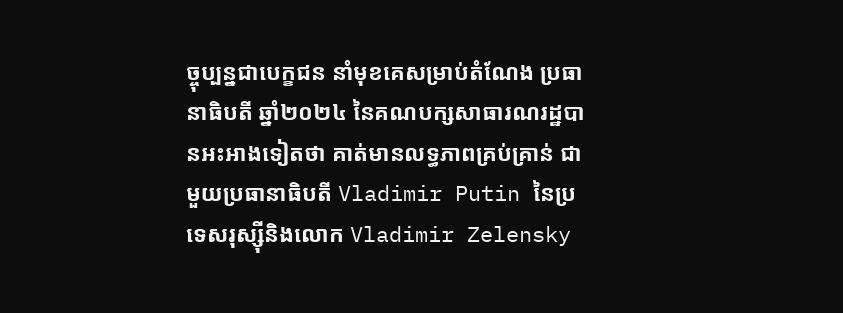ច្ចុប្បន្នជាបេក្ខជន នាំមុខគេសម្រាប់តំណែង ប្រធានាធិបតី ឆ្នាំ២០២៤ នៃគណបក្សសាធារណរដ្ឋបានអះអាងទៀតថា គាត់មានលទ្ធភាពគ្រប់គ្រាន់ ជាមួយប្រធានាធិបតី Vladimir Putin នៃប្រទេសរុស្ស៊ីនិងលោក Vladimir Zelensky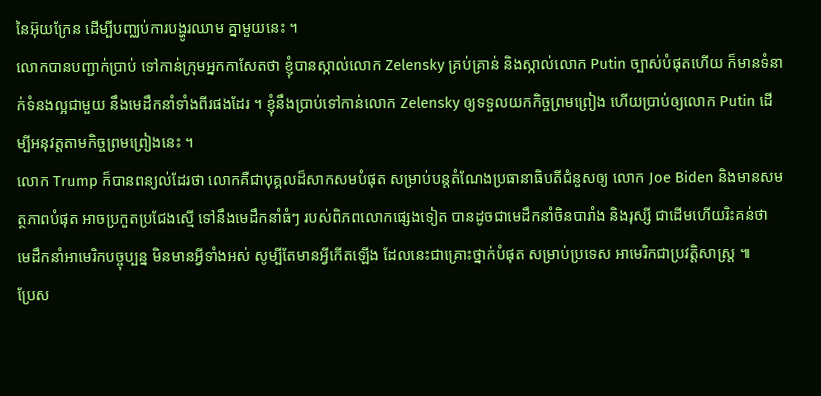នៃអ៊ុយក្រែន ដើម្បីបញ្ឈប់ការបង្ហូរឈាម គ្នាមួយនេះ ។
លោកបានបញ្ជាក់ប្រាប់ ទៅកាន់ក្រុមអ្នកកាសែតថា ខ្ញុំបានស្កាល់លោក Zelensky គ្រប់គ្រាន់ និងស្កាល់លោក Putin ច្បាស់បំផុតហើយ ក៏មានទំនាក់ទំនងល្អជាមួយ នឹងមេដឹកនាំទាំងពីរផងដែរ ។ ខ្ញុំនឹងប្រាប់ទៅកាន់លោក Zelensky ឲ្យទទួលយកកិច្ចព្រមព្រៀង ហើយប្រាប់ឲ្យលោក Putin ដើម្បីអនុវត្តតាមកិច្ចព្រមព្រៀងនេះ ។
លោក Trump ក៏បានពន្យល់ដែរថា លោកគឺជាបុគ្គលដ៏សាកសមបំផុត សម្រាប់បន្តតំណែងប្រធានាធិបតីជំនួសឲ្យ លោក Joe Biden និងមានសមត្ថភាពបំផុត អាចប្រកួតប្រជែងស្មើ ទៅនឹងមេដឹកនាំធំៗ របស់ពិភពលោកផ្សេងទៀត បានដូចជាមេដឹកនាំចិនបារាំង និងរុស្សី ជាដើមហើយរិះគន់ថា មេដឹកនាំអាមេរិកបច្ចុប្បន្ន មិនមានអ្វីទាំងអស់ សូម្បីតែមានអ្វីកើតឡើង ដែលនេះជាគ្រោះថ្នាក់បំផុត សម្រាប់ប្រទេស អាមេរិកជាប្រវត្តិសាស្ត្រ ៕
ប្រែស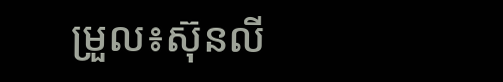ម្រួល៖ស៊ុនលី